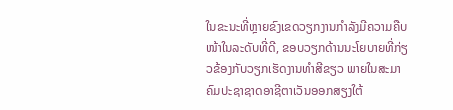ໃນຂະນະທີ່ຫຼາຍຂົງເຂດວຽກງານກຳລັງມີຄວາມຄືບໜ້າໃນລະດັບທີ່ດີ, ຂອບວຽກດ້ານນະໂຍບາຍທີ່ກ່ຽວຂ້ອງກັບວຽກເຮັດງານທຳສີຂຽວ ພາຍໃນສະມາຄົມປະຊາຊາດອາຊີຕາເວັນອອກສຽງໃຕ້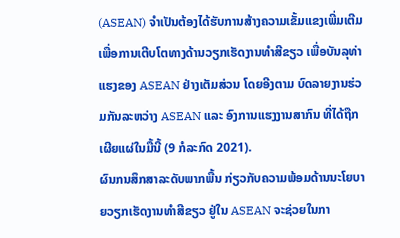(ASEAN) ຈຳເປັນຕ້ອງໄດ້ຮັບການສ້າງຄວາມເຂັ້ມແຂງເພີ່ມເຕີມ ເພື່ອການເຕີບໂຕທາງດ້ານວຽກເຮັດງານທຳສີຂຽວ ເພື່ອບັນລຸທ່າແຮງຂອງ ASEAN ຢ່າງເຕັມສ່ວນ ໂດຍອີງຕາມ ບົດລາຍງານຮ່ວມກັນລະຫວ່າງ ASEAN ແລະ ອົງການແຮງງານສາກົນ ທີ່ໄດ້ຖືກເຜີຍແຜ່ໃນມື້ນີ້ (9 ກໍລະກົດ 2021).
ຜົນກນສຶກສາລະດັບພາກພື້ນ ກ່ຽວກັບຄວາມພ້ອມດ້ານນະໂຍບາຍວຽກເຮັດງານທຳສີຂຽວ ຢູ່ໃນ ASEAN ຈະຊ່ວຍໃນກາ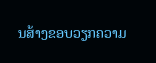ນສ້າງຂອບວຽກຄວາມ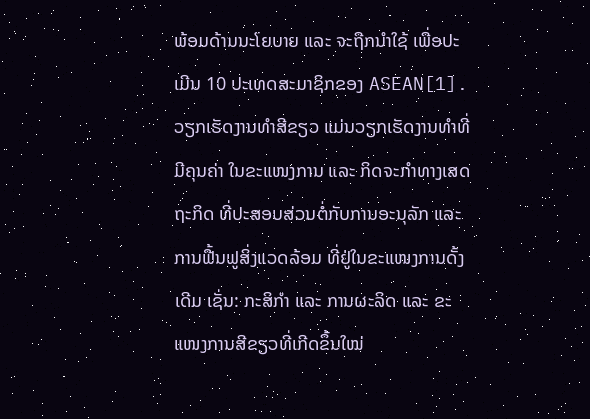ພ້ອມດ້ານນະໂຍບາຍ ແລະ ຈະຖືກນຳໃຊ້ ເພື່ອປະເມີນ 10 ປະເທດສະມາຊິກຂອງ ASEAN[1].
ວຽກເຮັດງານທຳສີຂຽວ ແມ່ນວຽກເຮັດງານທຳທີ່ມີຄຸນຄ່າ ໃນຂະແໜງການ ແລະ ກິດຈະກຳທາງເສດຖະກິດ ທີ່ປະສອບສ່ວນຕໍ່ກັບການອະນຸລັກ ແລະ ການຟື້ນຟູສິ່ງແວດລ້ອມ ທີ່ຢູ່ໃນຂະແໜງການດັ້ງເດີມ ເຊັ່ນ: ກະສິກຳ ແລະ ການຜະລິດ ແລະ ຂະແໜງການສີຂຽວທີ່ເກີດຂຶ້ນໃໝ່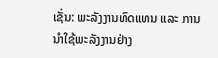ເຊັ່ນ: ພະລັງງານທົດແທນ ແລະ ການນຳໃຊ້ພະລັງງານຢ່າງ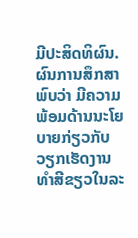ມີປະສິດທິຜົນ.
ຜົນການສຶກສາພົບວ່າ ມີຄວາມພ້ອມດ້ານນະໂຍບາຍກ່ຽວກັບວຽກເຮັດງານທຳສີຂຽວໃນລະ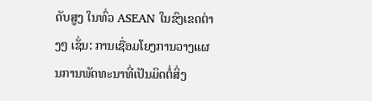ດັບສູງ ໃນທົ່ວ ASEAN ໃນຂົງເຂດຕ່າງໆ ເຊັ່ນ: ການເຊື່ອມໂຍງການວາງແຜນການພັດທະນາທີ່ເປັນມິດຕໍ່ສິ່ງ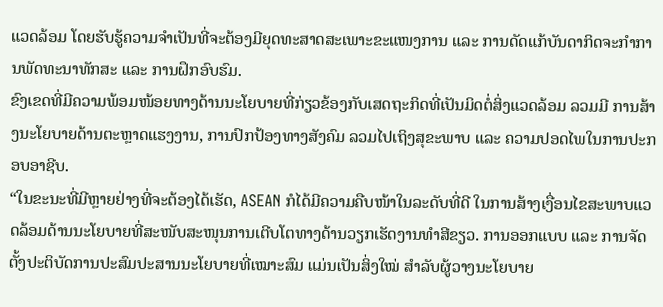ແວດລ້ອມ ໂດຍຮັບຮູ້ຄວາມຈຳເປັນທີ່ຈະຕ້ອງມີຍຸດທະສາດສະເພາະຂະແໜງການ ແລະ ການດັດແກ້ບັນດາກິດຈະກຳການພັດທະນາທັກສະ ແລະ ການຝຶກອົບຮົມ.
ຂົງເຂດທີ່ມີຄວາມພ້ອມໜ້ອຍທາງດ້ານນະໂຍບາຍທີ່ກ່ຽວຂ້ອງກັບເສດຖະກິດທີ່ເປັນມິດຕໍ່ສິ່ງແວດລ້ອມ ລວມມີ ການສ້າງນະໂຍບາຍດ້ານຕະຫຼາດແຮງງານ, ການປົກປ້ອງທາງສັງຄົມ ລວມໄປເຖິງສຸຂະພາບ ແລະ ຄວາມປອດໄພໃນການປະກອບອາຊີບ.
“ໃນຂະນະທີ່ມີຫຼາຍຢ່າງທີ່ຈະຕ້ອງໄດ້ເຮັດ, ASEAN ກໍໄດ້ມີຄວາມຄືບໜ້າໃນລະດັບທີ່ດີ ໃນການສ້າງເງື່ອນໄຂສະພາບແວດລ້ອມດ້ານນະໂຍບາຍທີ່ສະໜັບສະໜຸນການເຕີບໂຕທາງດ້ານວຽກເຮັດງານທຳສີຂຽວ. ການອອກແບບ ແລະ ການຈັດຕັ້ງປະຕິບັດການປະສົມປະສານນະໂຍບາຍທີ່ເໝາະສົມ ແມ່ນເປັນສິ່ງໃໝ່ ສຳລັບຜູ້ວາງນະໂຍບາຍ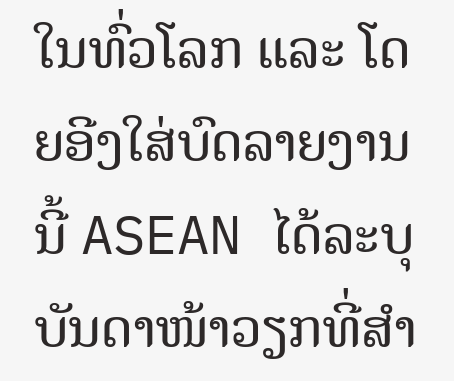ໃນທົ່ວໂລກ ແລະ ໂດຍອີງໃສ່ບົດລາຍງານນີ້ ASEAN ໄດ້ລະບຸບັນດາໜ້າວຽກທີ່ສຳ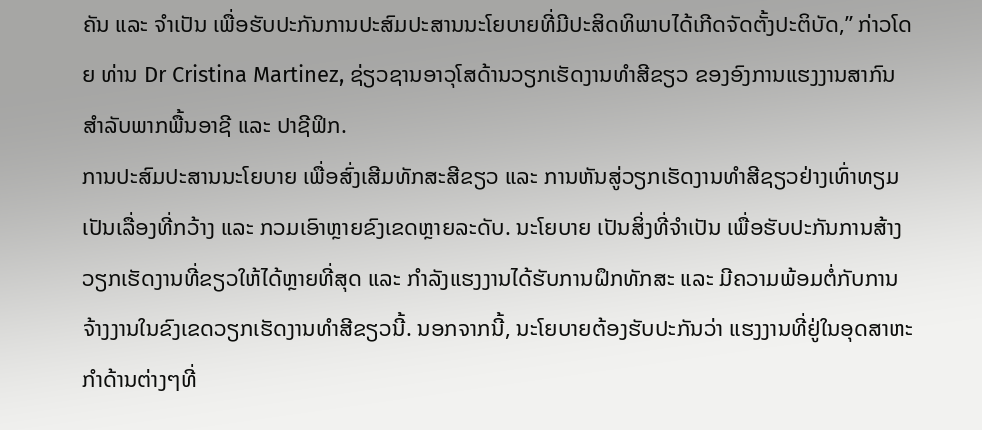ຄັນ ແລະ ຈຳເປັນ ເພື່ອຮັບປະກັນການປະສົມປະສານນະໂຍບາຍທີ່ມີປະສິດທິພາບໄດ້ເກີດຈັດຕັ້ງປະຕິບັດ,” ກ່າວໂດຍ ທ່ານ Dr Cristina Martinez, ຊ່ຽວຊານອາວຸໂສດ້ານວຽກເຮັດງານທຳສີຂຽວ ຂອງອົງການແຮງງານສາກົນ ສຳລັບພາກພື້ນອາຊີ ແລະ ປາຊີຟິກ.
ການປະສົມປະສານນະໂຍບາຍ ເພື່ອສົ່ງເສີມທັກສະສີຂຽວ ແລະ ການຫັນສູ່ວຽກເຮັດງານທຳສີຊຽວຢ່າງເທົ່າທຽມ ເປັນເລື່ອງທີ່ກວ້າງ ແລະ ກວມເອົາຫຼາຍຂົງເຂດຫຼາຍລະດັບ. ນະໂຍບາຍ ເປັນສິ່ງທີ່ຈຳເປັນ ເພື່ອຮັບປະກັນການສ້າງວຽກເຮັດງານທີ່ຂຽວໃຫ້ໄດ້ຫຼາຍທີ່ສຸດ ແລະ ກຳລັງແຮງງານໄດ້ຮັບການຝຶກທັກສະ ແລະ ມີຄວາມພ້ອມຕໍ່ກັບການຈ້າງງານໃນຂົງເຂດວຽກເຮັດງານທຳສີຂຽວນີ້. ນອກຈາກນີ້, ນະໂຍບາຍຕ້ອງຮັບປະກັນວ່າ ແຮງງານທີ່ຢູ່ໃນອຸດສາຫະກຳດ້ານຕ່າງໆທີ່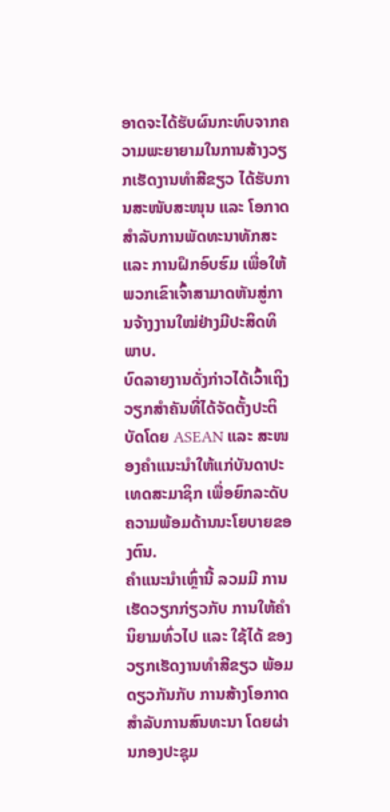ອາດຈະໄດ້ຮັບຜົນກະທົບຈາກຄວາມພະຍາຍາມໃນການສ້າງວຽກເຮັດງານທຳສີຂຽວ ໄດ້ຮັບການສະໜັບສະໜຸນ ແລະ ໂອກາດ ສຳລັບການພັດທະນາທັກສະ ແລະ ການຝຶກອົບຮົມ ເພື່ອໃຫ້ພວກເຂົາເຈົ້າສາມາດຫັນສູ່ການຈ້າງງານໃໝ່ຢ່າງມີປະສິດທິພາບ.
ບົດລາຍງານດັ່ງກ່າວໄດ້ເວົ້າເຖິງວຽກສຳຄັນທີ່ໄດ້ຈັດຕັ້ງປະຕິບັດໂດຍ ASEAN ແລະ ສະໜອງຄຳແນະນຳໃຫ້ແກ່ບັນດາປະເທດສະມາຊິກ ເພື່ອຍົກລະດັບຄວາມພ້ອມດ້ານນະໂຍບາຍຂອງຕົນ.
ຄຳແນະນຳເຫຼົ່ານີ້ ລວມມີ ການເຮັດວຽກກ່ຽວກັບ ການໃຫ້ຄຳນິຍາມທົ່ວໄປ ແລະ ໃຊ້ໄດ້ ຂອງວຽກເຮັດງານທຳສີຂຽວ ພ້ອມດຽວກັນກັບ ການສ້າງໂອກາດສຳລັບການສົນທະນາ ໂດຍຜ່ານກອງປະຊຸມ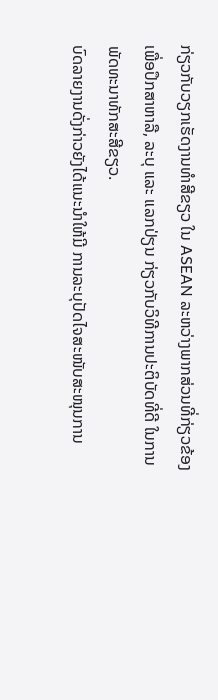ກ່ຽວກັບວຽກເຮັດງານທຳສີຂຽວ ໃນ ASEAN ລະຫວ່າງພາກສ່ວນທີ່ກ່ຽວຂ້ອງ ເພື່ອປຶກສາຫາລື, ລະບຸ ແລະ ແລກປ່ຽນ ກ່ຽວກັບວິທີການປະຕິບັດທີ່ດີ ໃນການພັດທະນາທັກສະສີຂຽວ.
ບົດລາຍງານດັ່ງກ່າວຍັງໄດ້ແນະນຳໃຫ້ມີ ການລະບຸປັດໄຈສະໜັບສະໜຸນການ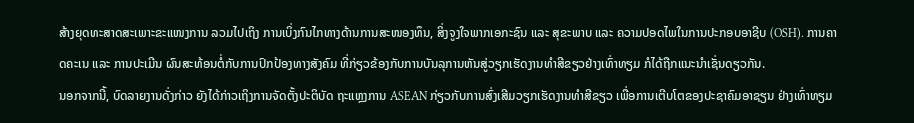ສ້າງຍຸດທະສາດສະເພາະຂະແໜງການ ລວມໄປເຖິງ ການເບິ່ງກົນໄກທາງດ້ານການສະໜອງທຶນ, ສິ່ງຈູງໃຈພາກເອກະຊົນ ແລະ ສຸຂະພາບ ແລະ ຄວາມປອດໄພໃນການປະກອບອາຊີບ (OSH). ການຄາດຄະເນ ແລະ ການປະເມີນ ຜົນສະທ້ອນຕໍ່ກັບການປົກປ້ອງທາງສັງຄົມ ທີ່ກ່ຽວຂ້ອງກັບການບັນລຸການຫັນສູ່ວຽກເຮັດງານທຳສີຂຽວຢ່າງເທົ່າທຽມ ກໍໄດ້ຖືກແນະນຳເຊັ່ນດຽວກັນ.
ນອກຈາກນີ້, ບົດລາຍງານດັ່ງກ່າວ ຍັງໄດ້ກ່າວເຖິງການຈັດຕັ້ງປະຕິບັດ ຖະແຫຼງການ ASEAN ກ່ຽວກັບການສົ່ງເສີມວຽກເຮັດງານທຳສີຂຽວ ເພື່ອການເຕີບໂຕຂອງປະຊາຄົມອາຊຽນ ຢ່າງເທົ່າທຽມ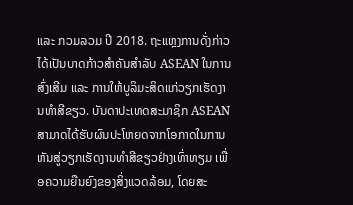ແລະ ກວມລວມ ປີ 2018. ຖະແຫຼງການດັ່ງກ່າວໄດ້ເປັນບາດກ້າວສຳຄັນສຳລັບ ASEAN ໃນການສົ່ງເສີມ ແລະ ການໃຫ້ບູລິມະສິດແກ່ວຽກເຮັດງານທຳສີຂຽວ. ບັນດາປະເທດສະມາຊິກ ASEAN ສາມາດໄດ້ຮັບຜົນປະໂຫຍດຈາກໂອກາດໃນການຫັນສູ່ວຽກເຮັດງານທຳສີຂຽວຢ່າງເທົ່າທຽມ ເພື່ອຄວາມຍືນຍົງຂອງສິ່ງແວດລ້ອມ, ໂດຍສະ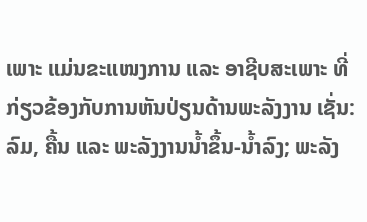ເພາະ ແມ່ນຂະແໜງການ ແລະ ອາຊີບສະເພາະ ທີ່ກ່ຽວຂ້ອງກັບການຫັນປ່ຽນດ້ານພະລັງງານ ເຊັ່ນ: ລົມ, ຄື້ນ ແລະ ພະລັງງານນໍ້າຂຶ້ນ-ນໍ້າລົງ; ພະລັງ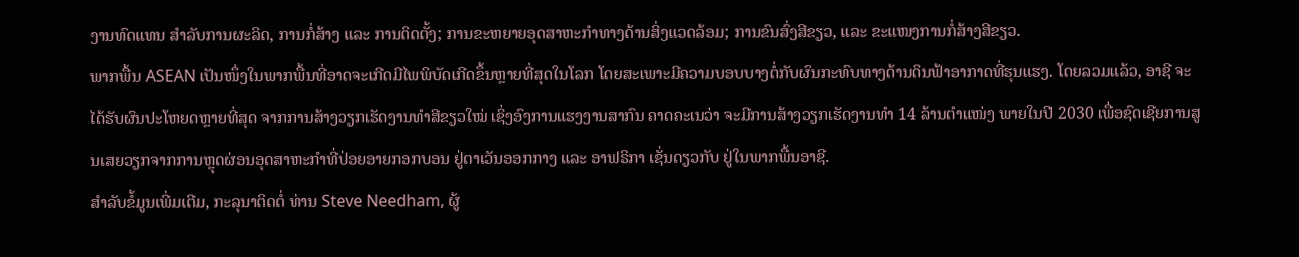ງານທົດແທນ ສຳລັບການຜະລິດ, ການກໍ່ສ້າງ ແລະ ການຕິດຕັ້ງ; ການຂະຫຍາຍອຸດສາຫະກຳທາງດ້ານສິ່ງແວດລ້ອມ; ການຂົນສົ່ງສີຂຽວ, ແລະ ຂະແໜງການກໍ່ສ້າງສີຂຽວ.
ພາກພື້ນ ASEAN ເປັນໜຶ່ງໃນພາກພື້ນທີ່ອາດຈະເກີດມີໄພພິບັດເກີດຂຶ້ນຫຼາຍທີ່ສຸດໃນໂລກ ໂດຍສະເພາະມີຄວາມບອບບາງຕໍ່ກັບຜົນກະທົບທາງດ້ານດິນຟ້າອາກາດທີ່ຮຸນແຮງ. ໂດຍລວມແລ້ວ, ອາຊີ ຈະໄດ້ຮັບຜົນປະໂຫຍດຫຼາຍທີ່ສຸດ ຈາກການສ້າງວຽກເຮັດງານທຳສີຂຽວໃໝ່ ເຊິ່ງອົງການແຮງງານສາກົນ ຄາດຄະເນວ່າ ຈະມີການສ້າງວຽກເຮັດງານທຳ 14 ລ້ານຕໍາແໜ່ງ ພາຍໃນປີ 2030 ເພື່ອຊົດເຊີຍການສູນເສຍວຽກຈາກການຫຼຸດຜ່ອນອຸດສາຫະກຳທີ່ປ່ອຍອາຍກອກບອນ ຢູ່ຕາເວັນອອກກາງ ແລະ ອາຟຣິກາ ເຊັ່ນດຽວກັບ ຢູ່ໃນພາກພື້ນອາຊີ.
ສຳລັບຂໍ້ມູນເພີ່ມເຕີມ, ກະລຸນາຕິດຕໍ່ ທ່ານ Steve Needham, ຜູ້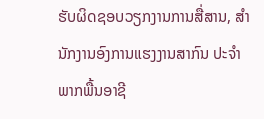ຮັບຜິດຊອບວຽກງານການສື່ສານ, ສຳນັກງານອົງການແຮງງານສາກົນ ປະຈຳພາກພື້ນອາຊີ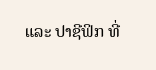ແລະ ປາຊີຟິກ ທີ່